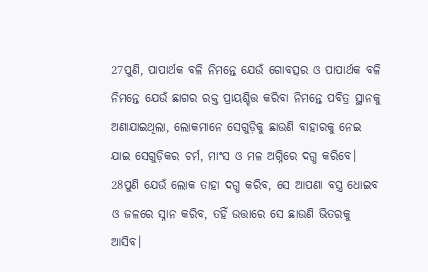27ପୁଣି, ପାପାର୍ଥକ ବଳି ନିମନ୍ତେ ଯେଉଁ ଗୋବତ୍ସର ଓ ପାପାର୍ଥକ ବଳି ନିମନ୍ତେ ଯେଉଁ ଛାଗର ରକ୍ତ ପ୍ରାୟଶ୍ଚିତ୍ତ କରିବା ନିମନ୍ତେ ପବିତ୍ର ସ୍ଥାନକୁ ଅଣାଯାଇଥିଲା, ଲୋକମାନେ ସେଗୁଡ଼ିକୁ ଛାଉଣି ବାହାରକୁ ନେଇ ଯାଇ ସେଗୁଡ଼ିକର ଚର୍ମ, ମାଂସ ଓ ମଳ ଅଗ୍ନିରେ ଦଗ୍ଧ କରିବେ।
28ପୁଣି ଯେଉଁ ଲୋକ ତାହା ଦଗ୍ଧ କରିବ, ସେ ଆପଣା ବସ୍ତ୍ର ଧୋଇବ ଓ ଜଳରେ ସ୍ନାନ କରିବ, ତହିଁ ଉତ୍ତାରେ ସେ ଛାଉଣି ଭିତରକୁ ଆସିବ।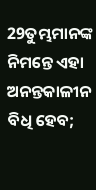29ତୁମ୍ଭମାନଙ୍କ ନିମନ୍ତେ ଏହା ଅନନ୍ତକାଳୀନ ବିଧି ହେବ;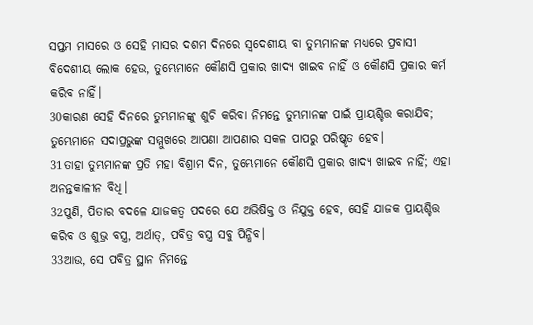ସପ୍ତମ ମାସରେ ଓ ସେହି ମାସର ଦଶମ ଦିନରେ ସ୍ୱଦେଶୀୟ ବା ତୁମ୍ଭମାନଙ୍କ ମଧ୍ୟରେ ପ୍ରବାସୀ ବିଦେଶୀୟ ଲୋକ ହେଉ, ତୁମ୍ଭେମାନେ କୌଣସି ପ୍ରକାର ଖାଦ୍ୟ ଖାଇବ ନାହିଁ ଓ କୌଣସି ପ୍ରକାର କର୍ମ କରିବ ନାହିଁ।
30କାରଣ ସେହି ଦିନରେ ତୁମ୍ଭମାନଙ୍କୁ ଶୁଚି କରିବା ନିମନ୍ତେ ତୁମ୍ଭମାନଙ୍କ ପାଇଁ ପ୍ରାୟଶ୍ଚିତ୍ତ କରାଯିବ; ତୁମ୍ଭେମାନେ ସଦାପ୍ରଭୁଙ୍କ ସମ୍ମୁଖରେ ଆପଣା ଆପଣାର ସକଳ ପାପରୁ ପରିଷ୍କୃତ ହେବ।
31ତାହା ତୁମ୍ଭମାନଙ୍କ ପ୍ରତି ମହା ବିଶ୍ରାମ ଦିନ, ତୁମ୍ଭେମାନେ କୌଣସି ପ୍ରକାର ଖାଦ୍ୟ ଖାଇବ ନାହିଁ; ଏହା ଅନନ୍ତକାଳୀନ ବିଧି।
32ପୁଣି, ପିତାର ବଦଳେ ଯାଜକତ୍ୱ ପଦରେ ଯେ ଅଭିଷିକ୍ତ ଓ ନିଯୁକ୍ତ ହେବ, ସେହି ଯାଜକ ପ୍ରାୟଶ୍ଚିତ୍ତ କରିବ ଓ ଶୁଭ୍ର ବସ୍ତ୍ର, ଅର୍ଥାତ୍, ପବିତ୍ର ବସ୍ତ୍ର ସବୁ ପିନ୍ଧିବ।
33ଆଉ, ସେ ପବିତ୍ର ସ୍ଥାନ ନିମନ୍ତେ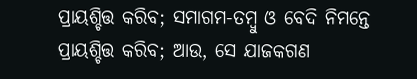ପ୍ରାୟଶ୍ଚିତ୍ତ କରିବ; ସମାଗମ-ତମ୍ବୁ ଓ ବେଦି ନିମନ୍ତେ ପ୍ରାୟଶ୍ଚିତ୍ତ କରିବ; ଆଉ, ସେ ଯାଜକଗଣ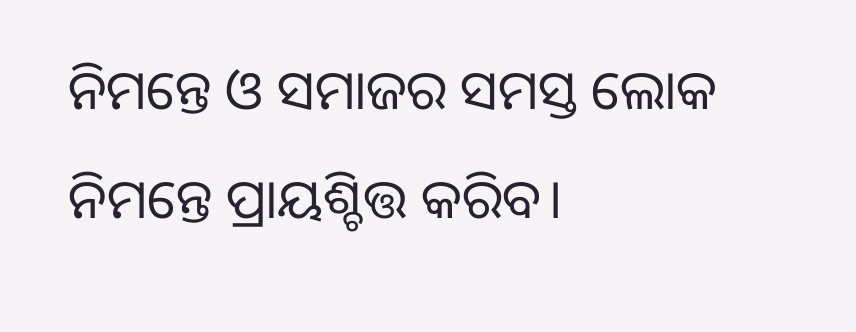ନିମନ୍ତେ ଓ ସମାଜର ସମସ୍ତ ଲୋକ ନିମନ୍ତେ ପ୍ରାୟଶ୍ଚିତ୍ତ କରିବ।